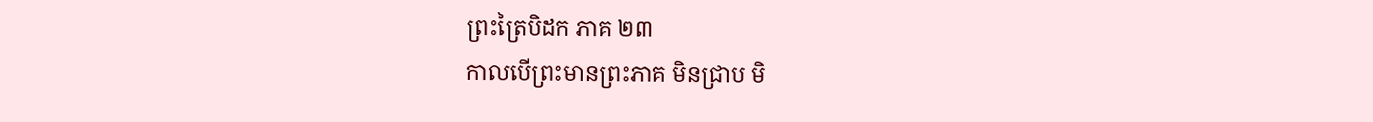ព្រះត្រៃបិដក ភាគ ២៣
កាលបើព្រះមានព្រះភាគ មិនជ្រាប មិ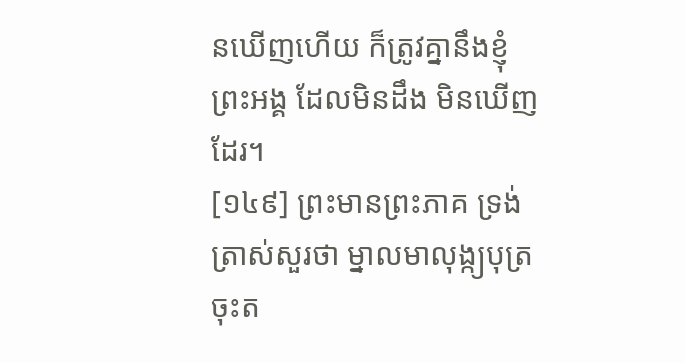នឃើញហើយ ក៏ត្រូវគ្នានឹងខ្ញុំព្រះអង្គ ដែលមិនដឹង មិនឃើញដែរ។
[១៤៩] ព្រះមានព្រះភាគ ទ្រង់ត្រាស់សួរថា ម្នាលមាលុង្ក្យបុត្រ ចុះត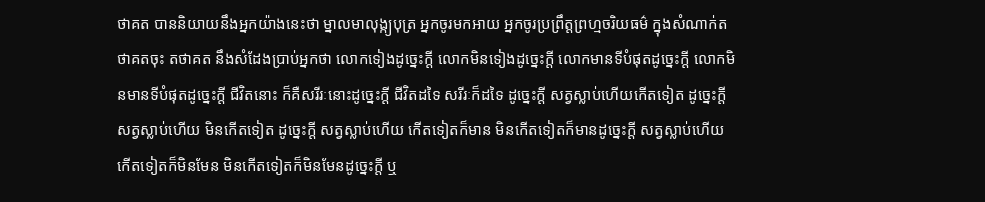ថាគត បាននិយាយនឹងអ្នកយ៉ាងនេះថា ម្នាលមាលុង្ក្យបុត្រ អ្នកចូរមកអាយ អ្នកចូរប្រព្រឹត្តព្រហ្មចរិយធម៌ ក្នុងសំណាក់តថាគតចុះ តថាគត នឹងសំដែងប្រាប់អ្នកថា លោកទៀងដូច្នេះក្តី លោកមិនទៀងដូច្នេះក្តី លោកមានទីបំផុតដូច្នេះក្តី លោកមិនមានទីបំផុតដូច្នេះក្តី ជីវិតនោះ ក៏គឺសរីរៈនោះដូច្នេះក្តី ជីវិតដទៃ សរីរៈក៏ដទៃ ដូច្នេះក្តី សត្វស្លាប់ហើយកើតទៀត ដូច្នេះក្តី សត្វស្លាប់ហើយ មិនកើតទៀត ដូច្នេះក្តី សត្វស្លាប់ហើយ កើតទៀតក៏មាន មិនកើតទៀតក៏មានដូច្នេះក្តី សត្វស្លាប់ហើយកើតទៀតក៏មិនមែន មិនកើតទៀតក៏មិនមែនដូច្នេះក្តី ឬ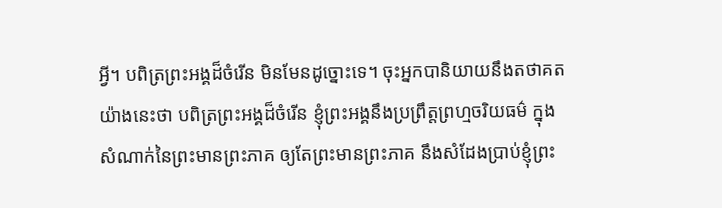អ្វី។ បពិត្រព្រះអង្គដ៏ចំរើន មិនមែនដូច្នោះទេ។ ចុះអ្នកបានិយាយនឹងតថាគត យ៉ាងនេះថា បពិត្រព្រះអង្គដ៏ចំរើន ខ្ញុំព្រះអង្គនឹងប្រព្រឹត្តព្រហ្មចរិយធម៌ ក្នុងសំណាក់នៃព្រះមានព្រះភាគ ឲ្យតែព្រះមានព្រះភាគ នឹងសំដែងប្រាប់ខ្ញុំព្រះ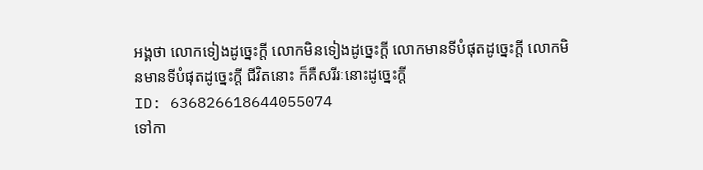អង្គថា លោកទៀងដូច្នេះក្តី លោកមិនទៀងដូច្នេះក្តី លោកមានទីបំផុតដូច្នេះក្តី លោកមិនមានទីបំផុតដូច្នេះក្តី ជីវិតនោះ ក៏គឺសរីរៈនោះដូច្នេះក្តី
ID: 636826618644055074
ទៅកា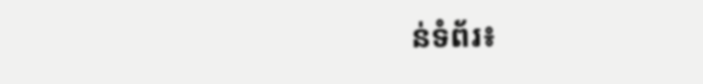ន់ទំព័រ៖